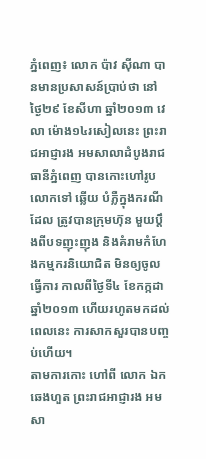ភ្នំពេញ៖ លោក ប៉ាវ ស៊ីណា បានមានប្រសាសន៍ប្រាប់ថា នៅថ្ងៃ២៩ ខែសីហា ឆ្នាំ២០១៣ វេលា ម៉ោង១៤រសៀលនេះ ព្រះរាជអាជ្ញារង អមសាលាដំបូងរាជធានីភ្នំពេញ បានកោះហៅរូបលោកទៅ ឆ្លើយ បំភ្លឺក្នុងករណីដែល ត្រូវបានក្រុមហ៊ុន មួយប្តឹងពីបទញុះញុង និងគំរាមកំហែងកម្មករនិយោជិត មិនឲ្យចូលធ្វើការ កាលពីថ្ងៃទី៤ ខែកក្កដា ឆ្នាំ២០១៣ ហើយរហូតមកដល់ពេលនេះ ការសាកសួរបានបញ្ចប់ហើយ។
តាមការកោះ ហៅពី លោក ឯក ឆេងហួត ព្រះរាជអាជ្ញារង អមសា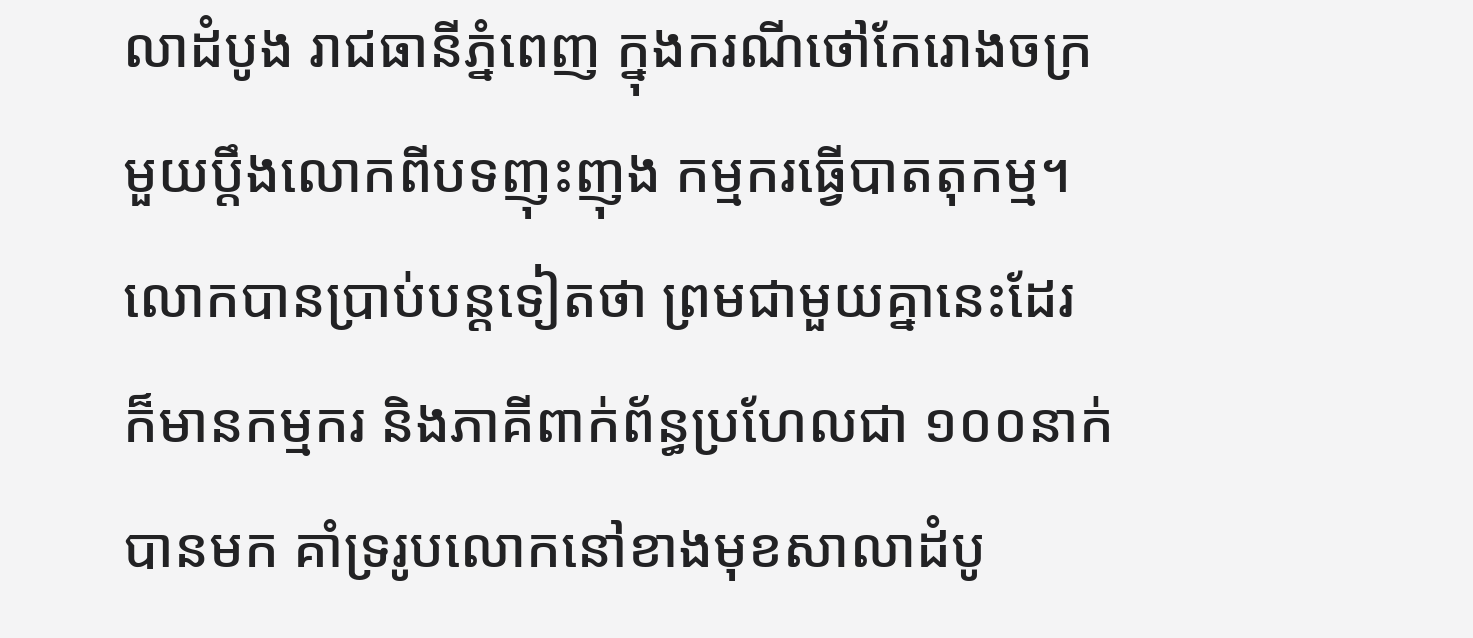លាដំបូង រាជធានីភ្នំពេញ ក្នុងករណីថៅកែរោងចក្រ មួយប្តឹងលោកពីបទញុះញុង កម្មករធ្វើបាតតុកម្ម។
លោកបានប្រាប់បន្តទៀតថា ព្រមជាមួយគ្នានេះដែរ ក៏មានកម្មករ និងភាគីពាក់ព័ន្ធប្រហែលជា ១០០នាក់បានមក គាំទ្ររូបលោកនៅខាងមុខសាលាដំបូ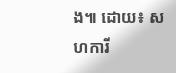ង៕ ដោយ៖ សហការី